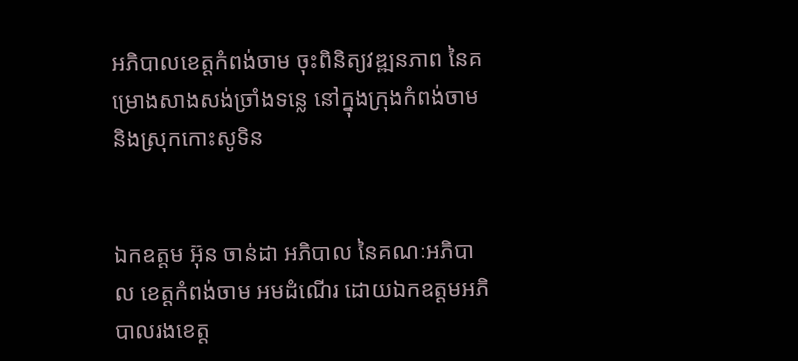អភិបាលខេត្តកំពង់ចាម ចុះពិនិត្យវឌ្ឍនភាព នៃគម្រោងសាងសង់ច្រាំងទន្លេ នៅក្នុងក្រុងកំពង់ចាម និងស្រុកកោះសូទិន


ឯកឧត្តម អ៊ុន ចាន់ដា អភិបាល នៃគណៈអភិបាល ខេត្តកំពង់ចាម អមដំណើរ ដោយឯកឧត្ដមអភិបាលរងខេត្ត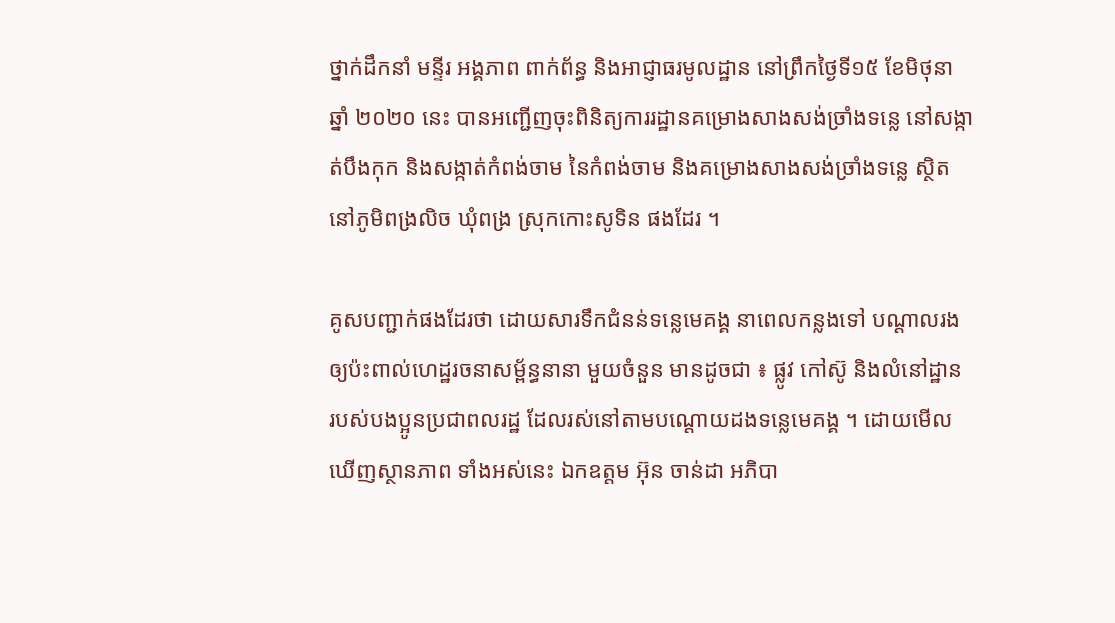ថ្នាក់ដឹកនាំ មន្ទីរ អង្គភាព ពាក់ព័ន្ធ និងអាជ្ញាធរមូលដ្ឋាន នៅព្រឹកថ្ងៃទី១៥ ខែមិថុនា ឆ្នាំ ២០២០ នេះ បានអញ្ជើញចុះពិនិត្យការរដ្ឋានគម្រោងសាងសង់ច្រាំងទន្លេ នៅសង្កាត់បឹងកុក និងសង្កាត់កំពង់ចាម នៃកំពង់ចាម និងគម្រោងសាងសង់ច្រាំងទន្លេ ស្ថិតនៅភូមិពង្រលិច ឃុំពង្រ ស្រុកកោះសូទិន ផងដែរ ។

គូសបញ្ជាក់ផងដែរថា ដោយសារទឹកជំនន់ទន្លេមេគង្គ នាពេលកន្លងទៅ បណ្ដាលរងឲ្យប៉ះពាល់ហេដ្ឋរចនាសម័្ពន្ធនានា មួយចំនួន មានដូចជា ៖ ផ្លូវ កៅស៊ូ និងលំនៅដ្ឋាន របស់បងប្អូនប្រជាពលរដ្ឋ ដែលរស់នៅតាមបណ្ដោយដងទន្លេមេគង្គ ។ ដោយមើលឃើញស្ថានភាព ទាំងអស់នេះ ឯកឧត្តម អ៊ុន ចាន់ដា អភិបា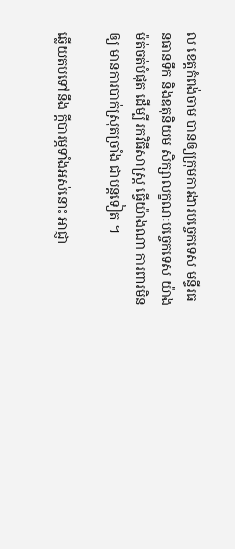ល ខេត្តកំពង់ចាម បានឲ្យក្រុមការងារបច្ចេកទេស មន្ទីរធនធានទឹក និងឧតុនិយម សិក្សាលក្ខណៈបច្ចេកទេស យ៉ាងម៉ត់ចត់បំផុត ដើម្បី រកវិធីសាស្ត្រ ធ្វើយ៉ាងណា ការពារមិនឲ្យ មានការបាក់ស្រុតច្រាំង ជាបន្តទៀត ។

ឆ្លើយតបទៅនឹង ក្ដីបារម្ភទាំងអស់នោះ អាជ្ញា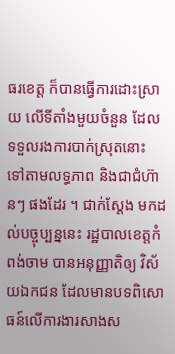ធរខេត្ត ក៏បានធ្វើការដោះស្រាយ លើទីតាំងមួយចំនួន ដែលទទួលរងការបាក់ស្រុតនោះ ទៅតាមលទ្ធភាព និងជាជំហ៊ានៗ ផងដែរ ។ ជាក់ស្ដែង មកដល់បច្ចុប្បន្ននេះ រដ្ឋបាលខេត្តកំពង់ចាម បានអនុញ្ញាតិឲ្យ វិស័យឯកជន ដែលមានបទពិសោធន៍លើការងារសាងស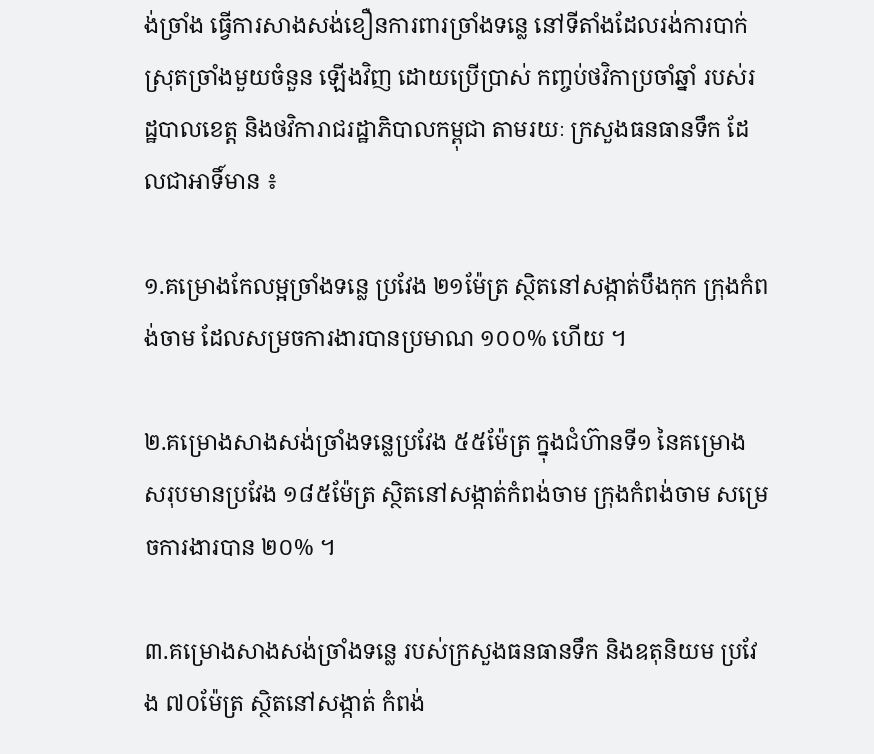ង់ច្រាំង ធ្វើការសាងសង់ខឿនការពារច្រាំងទន្លេ នៅទីតាំងដែលរង់ការបាក់ស្រុតច្រាំងមួយចំនួន ឡើងវិញ ដោយប្រើប្រាស់ កញ្ចប់ថវិកាប្រចាំឆ្នាំ របស់រដ្ឋបាលខេត្ត និងថវិការាជរដ្ឋាភិបាលកម្ពុជា តាមរយៈ ក្រសួងធនធានទឹក ដែលជាអាទិ៍មាន ៖

១.គម្រោងកែលម្អច្រាំងទន្លេ ប្រវែង ២១ម៉ែត្រ ស្ថិតនៅសង្កាត់បឹងកុក ក្រុងកំពង់ចាម ដែលសម្រចការងារបានប្រមាណ ១០០% ហើយ ។

២.គម្រោងសាងសង់ច្រាំងទន្លេប្រវែង ៥៥ម៉ែត្រ ក្នុងជំហ៊ានទី១ នៃគម្រោង សរុបមានប្រវែង ១៨៥ម៉ែត្រ ស្ថិតនៅសង្កាត់កំពង់ចាម ក្រុងកំពង់ចាម សម្រេចការងារបាន ២០% ។

៣.គម្រោងសាងសង់ច្រាំងទន្លេ របស់ក្រសួងធនធានទឹក និងឧតុនិយម ប្រវែង ៧០ម៉ែត្រ ស្ថិតនៅសង្កាត់ កំពង់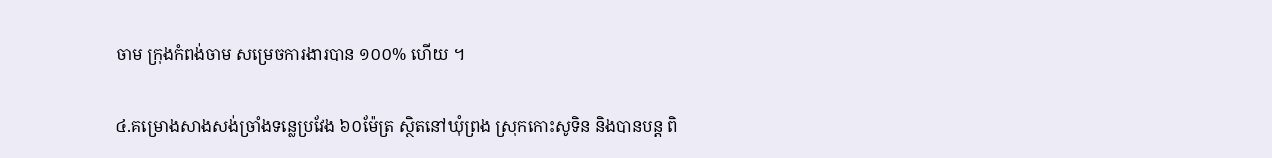ចាម ក្រុងកំពង់ចាម សម្រេចការងារបាន ១០០% ហើយ ។

៤.គម្រោងសាងសង់ច្រាំងទន្លេប្រវែង ៦០ម៉ែត្រ ស្ថិតនៅឃុំព្រង ស្រុកកោះសូទិន និងបានបន្ត ពិ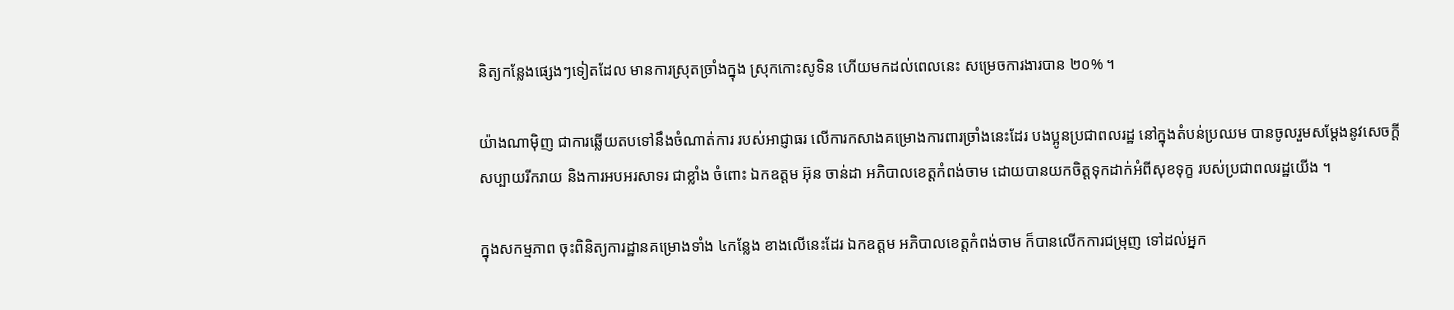និត្យកន្លែងផ្សេងៗទៀតដែល មានការស្រុតច្រាំងក្នុង ស្រុកកោះសូទិន ហើយមកដល់ពេលនេះ សម្រេចការងារបាន ២០% ។

យ៉ាងណាម៉ិញ ជាការឆ្លើយតបទៅនឹងចំណាត់ការ របស់អាជ្ញាធរ លើការកសាងគម្រោងការពារច្រាំងនេះដែរ បងប្អូនប្រជាពលរដ្ឋ នៅក្នុងតំបន់ប្រឈម បានចូលរួមសម្ដែងនូវសេចក្ដីសប្បាយរីករាយ និងការអបអរសាទរ ជាខ្លាំង ចំពោះ ឯកឧត្តម អ៊ុន ចាន់ដា អភិបាលខេត្តកំពង់ចាម ដោយបានយកចិត្តទុកដាក់អំពីសុខទុក្ខ របស់ប្រជាពលរដ្ឋយើង ។

ក្នុងសកម្មភាព ចុះពិនិត្យការដ្ឋានគម្រោងទាំង ៤កន្លែង ខាងលើនេះដែរ ឯកឧត្ដម អភិបាលខេត្តកំពង់ចាម ក៏បានលើកការជម្រុញ ទៅដល់អ្នក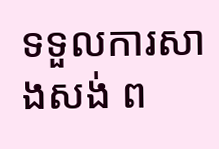ទទួលការសាងសង់ ព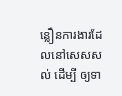ន្លឿនការងារដែលនៅសេសសល់ ដើម្បី ឲ្យទា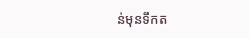ន់មុនទឹកត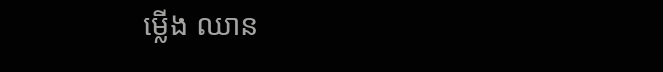ម្លើង ឈាន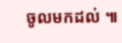ចូលមកដល់ ៕